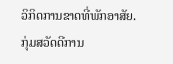ວິກິດການຂາດທີ່ພັກອາສັຍ.
ກຸ່ມສວັດດີການ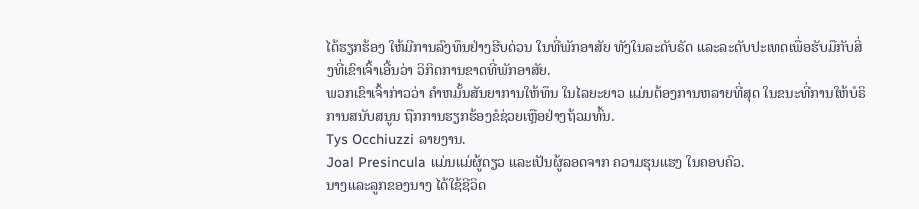ໄດ້ຮຽກຮ້ອງ ໃຫ້ມີການລົງທຶນຢ່າງຮີບດ່ວນ ໃນທີ່ພັກອາສັຍ ທັງໃນລະດັບຣັດ ແລະລະດັບປະເທດເພື່ອຮັບມືກັບສິ່ງທີ່ເຂົາເຈົ້າເອີ້ນວ່າ ວິກິດການຂາດທີ່ພັກອາສັຍ.
ພວກເຂົາເຈົ້າກ່າວວ່າ ຄໍາຫມັ້ນສັນຍາການໃຫ້ທຶນ ໃນໄລຍະຍາວ ແມ່ນຕ້ອງການຫລາຍທີ່ສຸດ ໃນຂນະທີ່ການໃຫ້ບໍຣິການສນັບສນູນ ຖືກການຮຽກຮ້ອງຂໍຊ່ວຍເຫຼືອຢ່າງຖ້ວມທົ້ນ.
Tys Occhiuzzi ລາຍງານ.
Joal Presincula ແມ່ນແມ່ຜູ້ດຽວ ແລະເປັນຜູ້ລອດຈາກ ຄວາມຮຸນແຮງ ໃນຄອບຄົວ.
ນາງແລະລູກຂອງນາງ ໄດ້ໃຊ້ຊີວິດ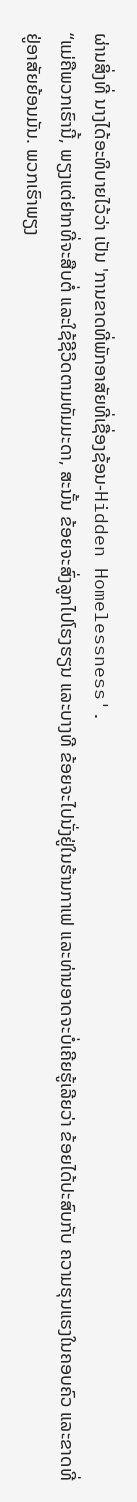ຜ່ານສິ່ງທີ່ ນາງໄດ້ອະທິບາຍໄວ້ວ່າ ເປັນ 'ການຂາດທີ່ພັກອາສັຍທີ່ເຊື່ອງຊ້ອນ-Hidden Homelessness'.
“ແມ່ຄືພວກເຮົານີ້, ພຽງແຕ່ຢາກທີ່ຈະສືບຕໍ່ ແລະໃຊ້ຊີວິດຕາມທັມມະດາ, ສະນັ້ນ ຂ້ອຍຈະສົ່ງລູກໄປໂຮງຮຽນ ແລະບາງທີ ຂ້ອຍຈະໄປນັ່ງຢູ່ໃນຮ້ານກາເຟ ແລະທ່ານອາດຈະບໍ່ເຄີຍຮູ້ເລີຍວ່າ ຂ້ອຍໄດ້ປະສົບກັບ ຄວາມຮຸນແຮງໃນຄອບຄົວ ແລະຂາດທີ່ຢູ່ອາສັຍຍ້ອນມັນ. ພວກເຮົາພຽງ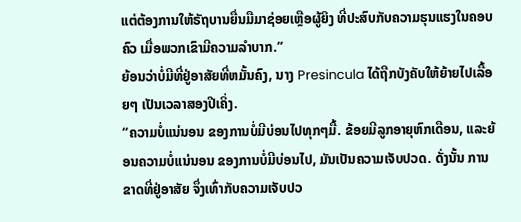ແຕ່ຕ້ອງການໃຫ້ຣັຖບານຍື່ນມືມາຊ່ອຍເຫຼືອຜູ້ຍິງ ທີ່ປະສົບກັບຄວາມຮຸນແຮງໃນຄອບຄົວ ເມື່ອພວກເຂົາມີຄວາມລຳບາກ.”
ຍ້ອນວ່າບໍ່ມີທີ່ຢູ່ອາສັຍທີ່ຫມັ້ນຄົງ, ນາງ Presincula ໄດ້ຖືກບັງຄັບໃຫ້ຍ້າຍໄປເລື້ອຍໆ ເປັນເວລາສອງປີເຄິ່ງ.
“ຄວາມບໍ່ແນ່ນອນ ຂອງການບໍ່ມີບ່ອນໄປທຸກໆມື້. ຂ້ອຍມີລູກອາຍຸຫົກເດືອນ, ແລະຍ້ອນຄວາມບໍ່ແນ່ນອນ ຂອງການບໍ່ມີບ່ອນໄປ, ມັນເປັນຄວາມເຈັບປວດ. ດັ່ງນັ້ນ ການຂາດທີ່ຢູ່ອາສັຍ ຈຶ່ງເທົ່າກັບຄວາມເຈັບປວ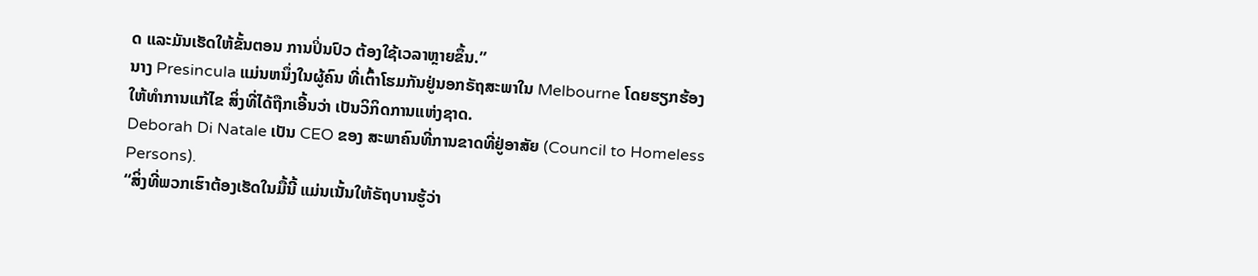ດ ແລະມັນເຮັດໃຫ້ຂັ້ນຕອນ ການປິ່ນປົວ ຕ້ອງໃຊ້ເວລາຫຼາຍຂຶ້ນ.”
ນາງ Presincula ແມ່ນຫນຶ່ງໃນຜູ້ຄົນ ທີ່ເຕົ້າໂຮມກັນຢູ່ນອກຣັຖສະພາໃນ Melbourne ໂດຍຮຽກຮ້ອງ ໃຫ້ທໍາການແກ້ໄຂ ສິ່ງທີ່ໄດ້ຖືກເອີ້ນວ່າ ເປັນວິກິດການແຫ່ງຊາດ.
Deborah Di Natale ເປັນ CEO ຂອງ ສະພາຄົນທີ່ການຂາດທີ່ຢູ່ອາສັຍ (Council to Homeless Persons).
“ສິ່ງທີ່ພວກເຮົາຕ້ອງເຮັດໃນມື້ນີ້ ແມ່ນເນັ້ນໃຫ້ຣັຖບານຮູ້ວ່າ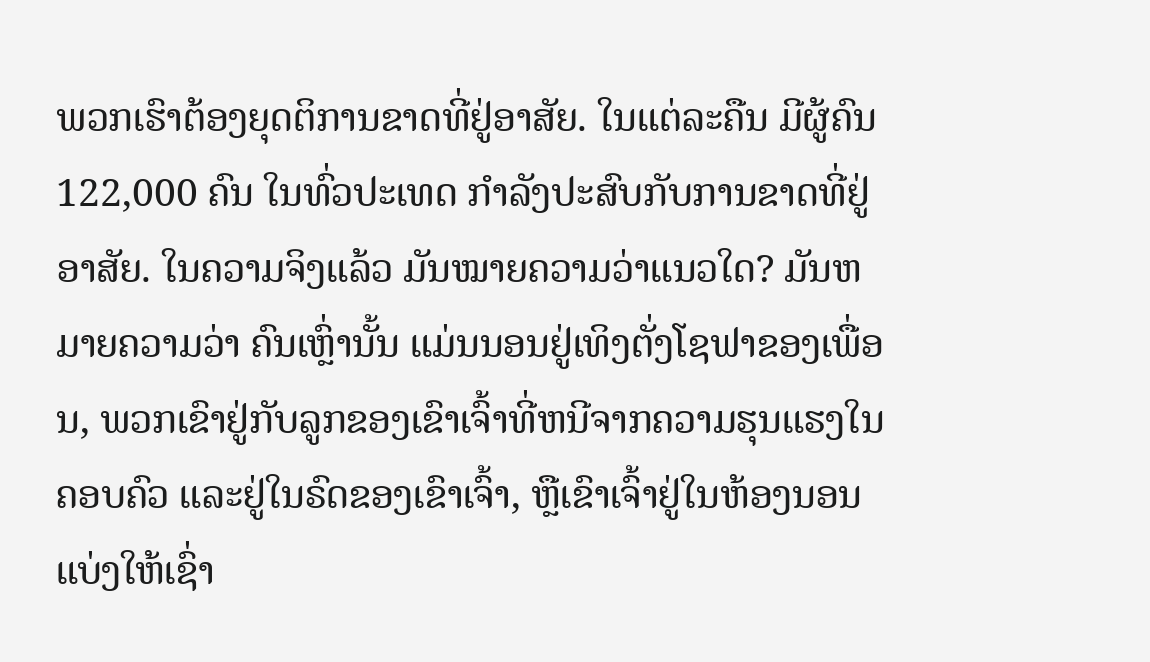ພວກເຮົາຕ້ອງຍຸດຕິການຂາດທີ່ຢູ່ອາສັຍ. ໃນແຕ່ລະຄືນ ມີຜູ້ຄົນ122,000 ຄົນ ໃນທົ່ວປະເທດ ກໍາລັງປະສົບກັບການຂາດທີ່ຢູ່ອາສັຍ. ໃນຄວາມຈິງແລ້ວ ມັນໝາຍຄວາມວ່າແນວໃດ? ມັນຫມາຍຄວາມວ່າ ຄົນເຫຼົ່ານັ້ນ ແມ່ນນອນຢູ່ເທິງຕັ່ງໂຊຟາຂອງເພື່ອນ, ພວກເຂົາຢູ່ກັບລູກຂອງເຂົາເຈົ້າທີ່ຫນີຈາກຄວາມຮຸນແຮງໃນຄອບຄົວ ແລະຢູ່ໃນຣົດຂອງເຂົາເຈົ້າ, ຫຼືເຂົາເຈົ້າຢູ່ໃນຫ້ອງນອນແບ່ງໃຫ້ເຊົ່າ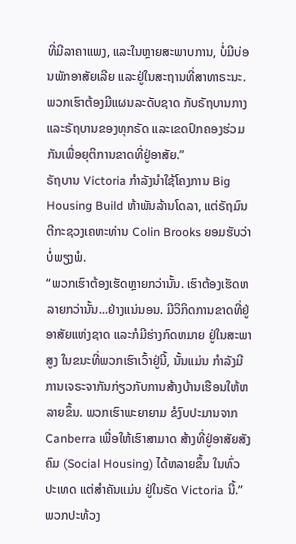ທີ່ມີລາຄາແພງ, ແລະໃນຫຼາຍສະພາບການ, ບໍ່ມີບ່ອນພັກອາສັຍເລີຍ ແລະຢູ່ໃນສະຖານທີ່ສາທາຣະນະ. ພວກເຮົາຕ້ອງມີແຜນລະດັບຊາດ ກັບຣັຖບານກາງ ແລະຣັຖບານຂອງທຸກຣັດ ແລະເຂດປົກຄອງຮ່ວມກັນເພື່ອຍຸຕິການຂາດທີ່ຢູ່ອາສັຍ.”
ຣັຖບານ Victoria ກໍາລັງນຳໃຊ້ໂຄງການ Big Housing Build ຫ້າພັນລ້ານໂດລາ, ແຕ່ຣັຖມົນຕີກະຊວງເຄຫະທ່ານ Colin Brooks ຍອມຮັບວ່າບໍ່ພຽງພໍ.
“ພວກເຮົາຕ້ອງເຮັດຫຼາຍກວ່ານັ້ນ. ເຮົາຕ້ອງເຮັດຫລາຍກວ່ານັ້ນ...ຢ່າງແນ່ນອນ. ມີວິກິດການຂາດທີ່ຢູ່ອາສັຍແຫ່ງຊາດ ແລະກໍມີຮ່າງກົດຫມາຍ ຢູ່ໃນສະພາສູງ ໃນຂນະທີ່ພວກເຮົາເວົ້າຢູ່ນີ້, ນັ້ນແມ່ນ ກໍາລັງມີການເຈຣະຈາກັນກ່ຽວກັບການສ້າງບ້ານເຮືອນໃຫ້ຫລາຍຂຶ້ນ. ພວກເຮົາພະຍາຍາມ ຂໍງົບປະມານຈາກ Canberra ເພື່ອໃຫ້ເຮົາສາມາດ ສ້າງທີ່ຢູ່ອາສັຍສັງຄົມ (Social Housing) ໄດ້ຫລາຍຂຶ້ນ ໃນທົ່ວປະເທດ ແຕ່ສໍາຄັນແມ່ນ ຢູ່ໃນຣັດ Victoria ນີ້.”
ພວກປະທ້ວງ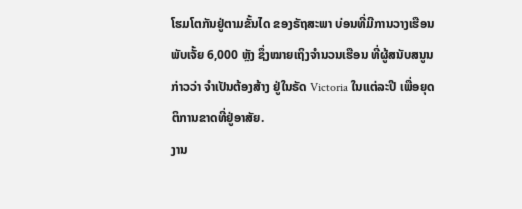ໂຮມໂຕກັນຢູ່ຕາມຂັ້ນໄດ ຂອງຣັຖສະພາ ບ່ອນທີ່ມີການວາງເຮືອນພັບເຈັ້ຍ 6,000 ຫຼັງ ຊຶ່ງໝາຍເຖິງຈໍານວນເຮືອນ ທີ່ຜູ້ສນັບສນູນກ່າວວ່າ ຈໍາເປັນຕ້ອງສ້າງ ຢູ່ໃນຣັດ Victoria ໃນແຕ່ລະປີ ເພື່ອຍຸດຕິການຂາດທີ່ຢູ່ອາສັຍ.
ງານ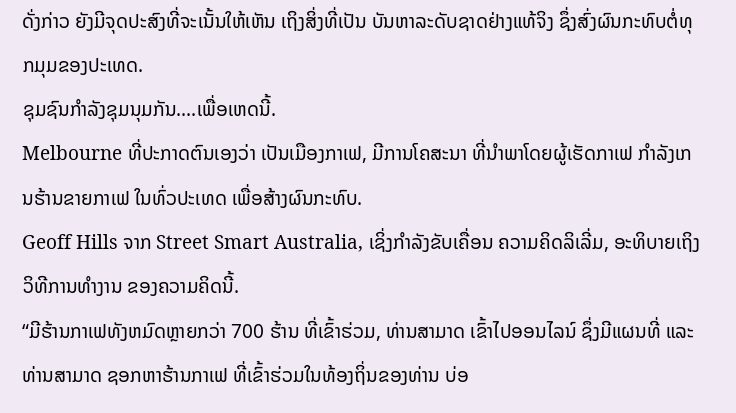ດັ່ງກ່າວ ຍັງມີຈຸດປະສົງທີ່ຈະເນັ້ນໃຫ້ເຫັນ ເຖິງສິ່ງທີ່ເປັນ ບັນຫາລະດັບຊາດຢ່າງແທ້ຈິງ ຊຶ່ງສົ່ງຜົນກະທົບຕໍ່ທຸກມຸມຂອງປະເທດ.
ຊຸມຊົນກໍາລັງຊຸມນຸມກັນ....ເພື່ອເຫດນີ້.
Melbourne ທີ່ປະກາດຕົນເອງວ່າ ເປັນເມືອງກາເຟ, ມີການໂຄສະນາ ທີ່ນໍາພາໂດຍຜູ້ເຮັດກາເຟ ກຳລັງເກນຮ້ານຂາຍກາເຟ ໃນທົ່ວປະເທດ ເພື່ອສ້າງຜົນກະທົບ.
Geoff Hills ຈາກ Street Smart Australia, ເຊິ່ງກໍາລັງຂັບເຄື່ອນ ຄວາມຄິດລິເລີ່ມ, ອະທິບາຍເຖິງວິທີການທຳງານ ຂອງຄວາມຄິດນີ້.
“ມີຮ້ານກາເຟທັງຫມົດຫຼາຍກວ່າ 700 ຮ້ານ ທີ່ເຂົ້າຮ່ວມ, ທ່ານສາມາດ ເຂົ້າໄປອອນໄລນ໌ ຊຶ່ງມີແຜນທີ່ ແລະທ່ານສາມາດ ຊອກຫາຮ້ານກາເຟ ທີ່ເຂົ້າຮ່ວມໃນທ້ອງຖິ່ນຂອງທ່ານ ບ່ອ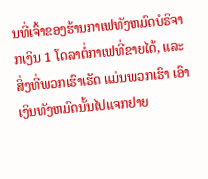ນທີ່ເຈົ້າຂອງຮ້ານກາເຟທັງຫມົດບໍຣິຈາກເງິນ 1 ໂດລາຕໍ່ກາເຟທີ່ຂາຍໄດ້, ແລະສິ່ງທີ່ພວກເຮົາເຮັດ ແມ່ນພວກເຮົາ ເອົາເງິນທັງຫມົດນັ້ນໄປແຈກຢາຍ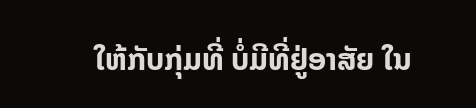ໃຫ້ກັບກຸ່ມທີ່ ບໍ່ມີທີ່ຢູ່ອາສັຍ ໃນ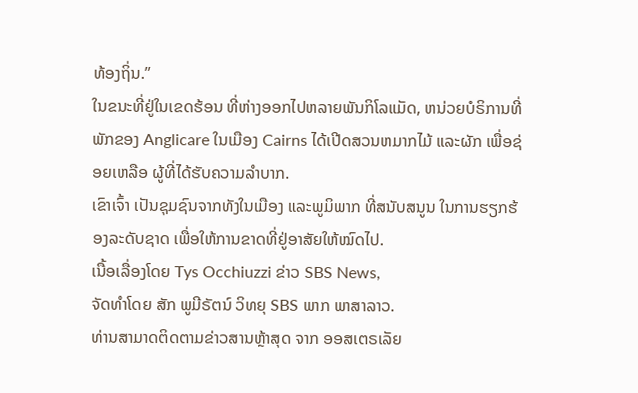ທ້ອງຖິ່ນ.”
ໃນຂນະທີ່ຢູ່ໃນເຂດຮ້ອນ ທີ່ຫ່າງອອກໄປຫລາຍພັນກິໂລແມັດ, ຫນ່ວຍບໍຣິການທີ່ພັກຂອງ Anglicare ໃນເມືອງ Cairns ໄດ້ເປີດສວນຫມາກໄມ້ ແລະຜັກ ເພື່ອຊ່ອຍເຫລືອ ຜູ້ທີ່ໄດ້ຮັບຄວາມລຳບາກ.
ເຂົາເຈົ້າ ເປັນຊຸມຊົນຈາກທັງໃນເມືອງ ແລະພູມິພາກ ທີ່ສນັບສນູນ ໃນການຮຽກຮ້ອງລະດັບຊາດ ເພື່ອໃຫ້ການຂາດທີ່ຢູ່ອາສັຍໃຫ້ໝົດໄປ.
ເນື້ອເລື່ອງໂດຍ Tys Occhiuzzi ຂ່າວ SBS News,
ຈັດທຳໂດຍ ສັກ ພູມີຣັຕນ໌ ວິທຍຸ SBS ພາກ ພາສາລາວ.
ທ່ານສາມາດຕິດຕາມຂ່າວສານຫຼ້າສຸດ ຈາກ ອອສເຕຣເລັຍ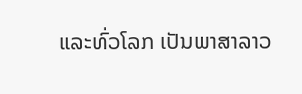ແລະທົ່ວໂລກ ເປັນພາສາລາວ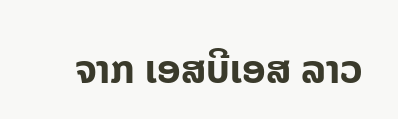ຈາກ ເອສບີເອສ ລາວ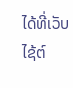ໄດ້ທີ່ເວັບໄຊ້ຕ໌